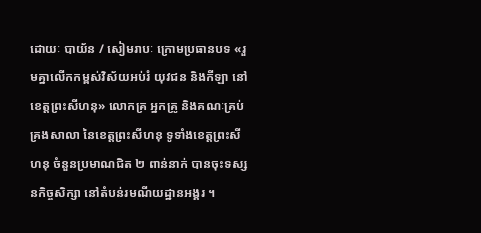ដោយៈ បាយ័ន / សៀមរាបៈ ក្រោមប្រធានបទ «រួមគ្នាលើកកម្ពស់វិស័យអប់រំ យុវជន និងកីឡា នៅខេត្តព្រះសីហនុ» លោកគ្រ អ្នកគ្រូ និងគណៈគ្រប់គ្រងសាលា នៃខេត្តព្រះសីហនុ ទូទាំងខេត្តព្រះសីហនុ ចំនួនប្រមាណជិត ២ ពាន់នាក់ បានចុះទស្សនកិច្ចសិក្សា នៅតំបន់រមណីយដ្ឋានអង្គរ ។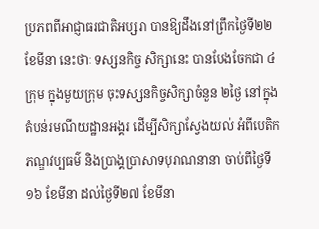ប្រភពពីអាជ្ញាធរជាតិអប្សរា បានឱ្យដឹងនៅព្រឹកថ្ងៃទី២២ ខែមីនា នេះថាៈ ទស្សនកិច្ច សិក្សានេះ បានបែងចែកជា ៤ក្រុម ក្នុងមួយក្រុម ចុះទស្សនកិច្ចសិក្សាចំនួន ២ថ្ងៃ នៅក្នុងតំបន់រមណីយដ្ឋានអង្គរ ដើម្បីសិក្សាស្វែងយល់ អំពីបេតិកភណ្ឌវប្បធម៌ និងប្រាង្គប្រាសាទបុរាណនានា ចាប់ពីថ្ងៃទី១៦ ខែមីនា ដល់ថ្ងៃទី២៧ ខែមីនា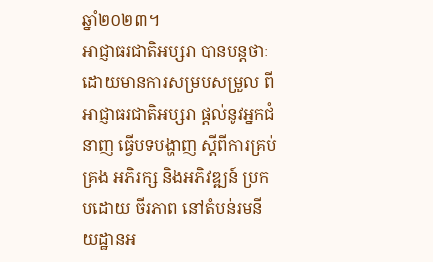ឆ្នាំ២០២៣។
អាជ្ញាធរជាតិអប្សរា បានបន្តថាៈ ដោយមានការសម្របសម្រួល ពីអាជ្ញាធរជាតិអប្សរា ផ្តល់នូវអ្នកជំនាញ ធ្វើបទបង្ហាញ ស្តីពីការគ្រប់គ្រង អភិរក្ស និងអភិវឌ្ឍន៍ ប្រកបដោយ ចីរភាព នៅតំបន់រមនីយដ្ឋានអ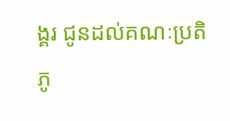ង្គរ ជូនដល់គណៈប្រតិភូ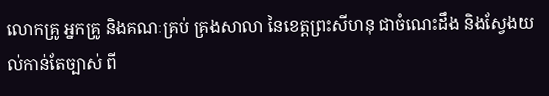លោកគ្រូ អ្នកគ្រូ និងគណៈគ្រប់ គ្រងសាលា នៃខេត្តព្រះសីហនុ ជាចំណេះដឹង និងស្វែងយល់កាន់តែច្បាស់ ពី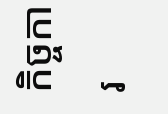កិច្ចការ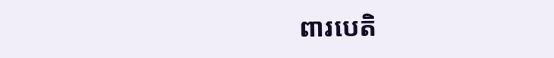ពារបេតិ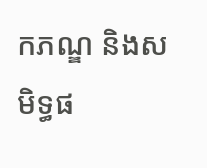កភណ្ឌ និងសមិទ្ធផ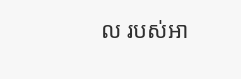ល របស់អា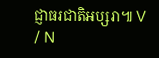ជ្ញាធរជាតិអប្សរា៕ V / N